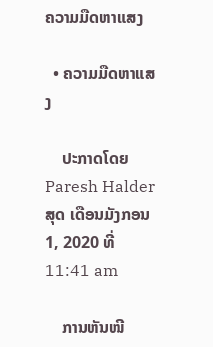ຄວາມມືດຫາແສງ

  • ຄວາມມືດຫາແສງ

    ປະກາດໂດຍ Paresh Halder ສຸດ ເດືອນມັງກອນ 1, 2020 ທີ່ 11:41 am

    ການຫັນໜີ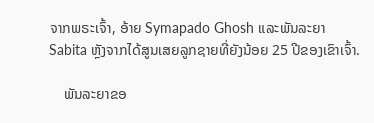ຈາກພຣະເຈົ້າ, ອ້າຍ Symapado Ghosh ແລະພັນລະຍາ Sabita ຫຼັງຈາກໄດ້ສູນເສຍລູກຊາຍທີ່ຍັງນ້ອຍ 25 ປີຂອງເຂົາເຈົ້າ.

    ພັນລະຍາຂອ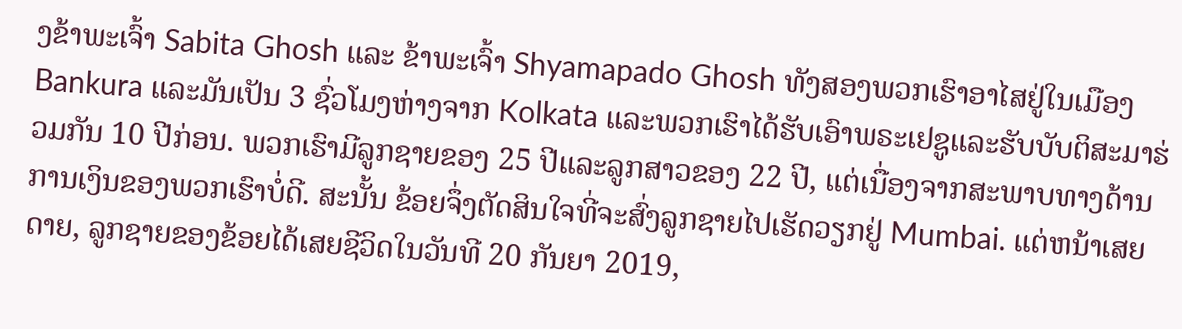ງຂ້າພະເຈົ້າ Sabita Ghosh ແລະ ຂ້າພະເຈົ້າ Shyamapado Ghosh ທັງສອງພວກເຮົາອາໄສຢູ່ໃນເມືອງ Bankura ແລະມັນເປັນ 3 ຊົ່ວໂມງຫ່າງຈາກ Kolkata ແລະພວກເຮົາໄດ້ຮັບເອົາພຣະເຢຊູແລະຮັບບັບຕິສະມາຮ່ວມກັນ 10 ປີກ່ອນ. ພວກເຮົາມີລູກຊາຍຂອງ 25 ປີແລະລູກສາວຂອງ 22 ປີ, ແຕ່ເນື່ອງຈາກສະພາບທາງດ້ານການເງິນຂອງພວກເຮົາບໍ່ດີ. ສະນັ້ນ ຂ້ອຍຈຶ່ງຕັດສິນໃຈທີ່ຈະສົ່ງລູກຊາຍໄປເຮັດວຽກຢູ່ Mumbai. ແຕ່ຫນ້າເສຍດາຍ, ລູກຊາຍຂອງຂ້ອຍໄດ້ເສຍຊີວິດໃນວັນທີ 20 ກັນຍາ 2019,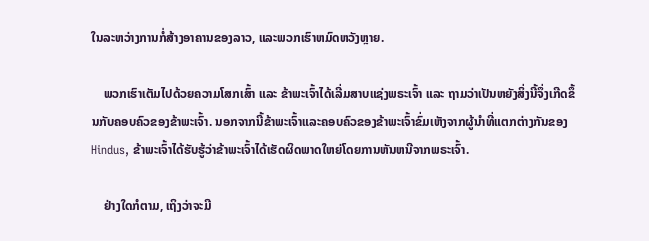ໃນລະຫວ່າງການກໍ່ສ້າງອາຄານຂອງລາວ, ແລະພວກເຮົາຫມົດຫວັງຫຼາຍ.

    ພວກເຮົາເຕັມໄປດ້ວຍຄວາມໂສກເສົ້າ ແລະ ຂ້າພະເຈົ້າໄດ້ເລີ່ມສາບແຊ່ງພຣະເຈົ້າ ແລະ ຖາມວ່າເປັນຫຍັງສິ່ງນີ້ຈຶ່ງເກີດຂຶ້ນກັບຄອບຄົວຂອງຂ້າພະເຈົ້າ. ນອກຈາກນີ້ຂ້າພະເຈົ້າແລະຄອບຄົວຂອງຂ້າພະເຈົ້າຂົ່ມເຫັງຈາກຜູ້ນໍາທີ່ແຕກຕ່າງກັນຂອງ Hindus, ຂ້າພະເຈົ້າໄດ້ຮັບຮູ້ວ່າຂ້າພະເຈົ້າໄດ້ເຮັດຜິດພາດໃຫຍ່ໂດຍການຫັນຫນີຈາກພຣະເຈົ້າ.

    ຢ່າງໃດກໍຕາມ, ເຖິງວ່າຈະມີ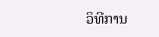ວິທີການ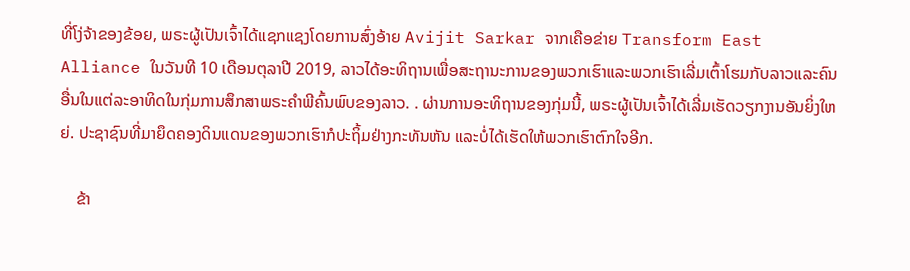ທີ່ໂງ່ຈ້າຂອງຂ້ອຍ, ພຣະຜູ້ເປັນເຈົ້າໄດ້ແຊກແຊງໂດຍການສົ່ງອ້າຍ Avijit Sarkar ຈາກເຄືອຂ່າຍ Transform East Alliance ໃນວັນທີ 10 ເດືອນຕຸລາປີ 2019, ລາວໄດ້ອະທິຖານເພື່ອສະຖານະການຂອງພວກເຮົາແລະພວກເຮົາເລີ່ມເຕົ້າໂຮມກັບລາວແລະຄົນອື່ນໃນແຕ່ລະອາທິດໃນກຸ່ມການສຶກສາພຣະຄໍາພີຄົ້ນພົບຂອງລາວ. . ຜ່ານການອະທິຖານຂອງກຸ່ມນີ້, ພຣະຜູ້ເປັນເຈົ້າໄດ້ເລີ່ມເຮັດວຽກງານອັນຍິ່ງໃຫຍ່. ປະຊາຊົນທີ່ມາຍຶດຄອງດິນແດນຂອງພວກເຮົາກໍປະຖິ້ມຢ່າງກະທັນຫັນ ແລະບໍ່ໄດ້ເຮັດໃຫ້ພວກເຮົາຕົກໃຈອີກ.

    ຂ້າ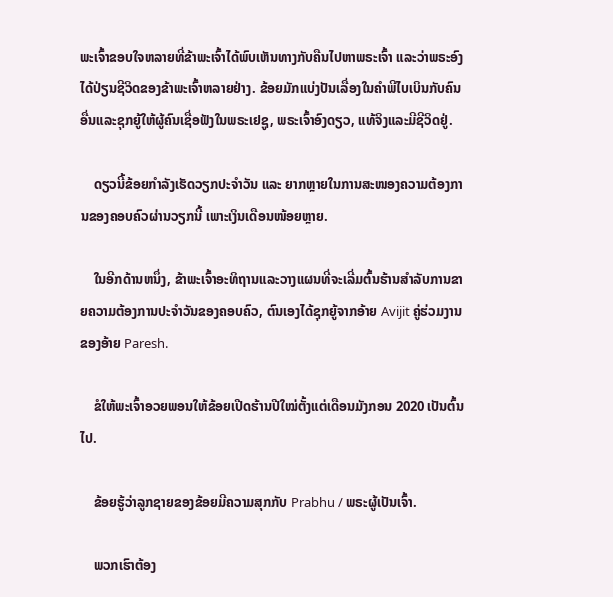ພະເຈົ້າຂອບໃຈຫລາຍທີ່ຂ້າພະເຈົ້າໄດ້ພົບເຫັນທາງກັບຄືນໄປຫາພຣະເຈົ້າ ແລະວ່າພຣະອົງໄດ້ປ່ຽນຊີວິດຂອງຂ້າພະເຈົ້າຫລາຍຢ່າງ. ຂ້ອຍມັກແບ່ງປັນເລື່ອງໃນຄໍາພີໄບເບິນກັບຄົນອື່ນແລະຊຸກຍູ້ໃຫ້ຜູ້ຄົນເຊື່ອຟັງໃນພຣະເຢຊູ, ພຣະເຈົ້າອົງດຽວ, ແທ້ຈິງແລະມີຊີວິດຢູ່.

    ດຽວນີ້ຂ້ອຍກຳລັງເຮັດວຽກປະຈຳວັນ ແລະ ຍາກຫຼາຍໃນການສະໜອງຄວາມຕ້ອງການຂອງຄອບຄົວຜ່ານວຽກນີ້ ເພາະເງິນເດືອນໜ້ອຍຫຼາຍ.

    ໃນອີກດ້ານຫນຶ່ງ, ຂ້າພະເຈົ້າອະທິຖານແລະວາງແຜນທີ່ຈະເລີ່ມຕົ້ນຮ້ານສໍາລັບການຂາຍຄວາມຕ້ອງການປະຈໍາວັນຂອງຄອບຄົວ, ຕົນເອງໄດ້ຊຸກຍູ້ຈາກອ້າຍ Avijit ຄູ່ຮ່ວມງານຂອງອ້າຍ Paresh.

    ຂໍໃຫ້ພະເຈົ້າອວຍພອນໃຫ້ຂ້ອຍເປີດຮ້ານປີໃໝ່ຕັ້ງແຕ່ເດືອນມັງກອນ 2020 ເປັນຕົ້ນໄປ.

    ຂ້ອຍຮູ້ວ່າລູກຊາຍຂອງຂ້ອຍມີຄວາມສຸກກັບ Prabhu / ພຣະຜູ້ເປັນເຈົ້າ.

    ພວກເຮົາຕ້ອງ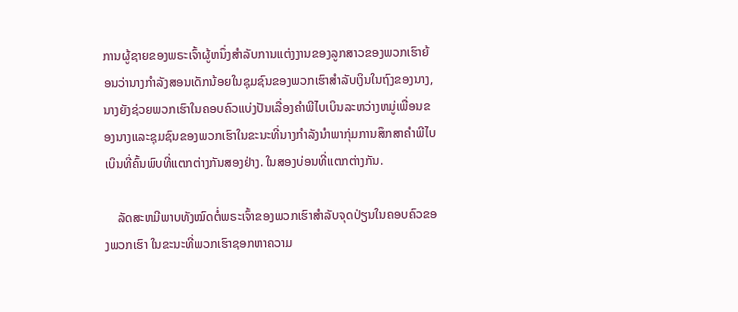ການຜູ້ຊາຍຂອງພຣະເຈົ້າຜູ້ຫນຶ່ງສໍາລັບການແຕ່ງງານຂອງລູກສາວຂອງພວກເຮົາຍ້ອນວ່ານາງກໍາລັງສອນເດັກນ້ອຍໃນຊຸມຊົນຂອງພວກເຮົາສໍາລັບເງິນໃນຖົງຂອງນາງ, ນາງຍັງຊ່ວຍພວກເຮົາໃນຄອບຄົວແບ່ງປັນເລື່ອງຄໍາພີໄບເບິນລະຫວ່າງຫມູ່ເພື່ອນຂອງນາງແລະຊຸມຊົນຂອງພວກເຮົາໃນຂະນະທີ່ນາງກໍາລັງນໍາພາກຸ່ມການສຶກສາຄໍາພີໄບເບິນທີ່ຄົ້ນພົບທີ່ແຕກຕ່າງກັນສອງຢ່າງ. ໃນສອງບ່ອນທີ່ແຕກຕ່າງກັນ.

    ລັດສະຫມີພາບທັງໝົດຕໍ່ພຣະເຈົ້າຂອງພວກເຮົາສໍາລັບຈຸດປ່ຽນໃນຄອບຄົວຂອງພວກເຮົາ ໃນຂະນະທີ່ພວກເຮົາຊອກຫາຄວາມ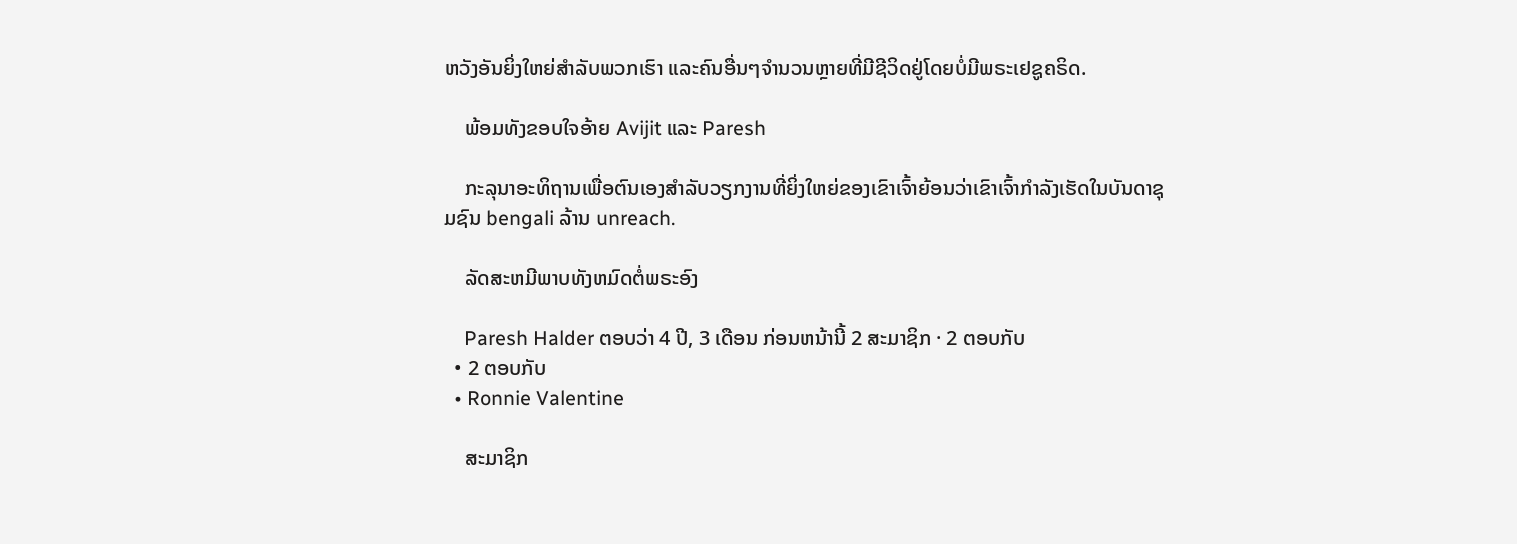ຫວັງອັນຍິ່ງໃຫຍ່ສໍາລັບພວກເຮົາ ແລະຄົນອື່ນໆຈໍານວນຫຼາຍທີ່ມີຊີວິດຢູ່ໂດຍບໍ່ມີພຣະເຢຊູຄຣິດ.

    ພ້ອມທັງຂອບໃຈອ້າຍ Avijit ແລະ Paresh

    ກະລຸນາອະທິຖານເພື່ອຕົນເອງສໍາລັບວຽກງານທີ່ຍິ່ງໃຫຍ່ຂອງເຂົາເຈົ້າຍ້ອນວ່າເຂົາເຈົ້າກໍາລັງເຮັດໃນບັນດາຊຸມຊົນ bengali ລ້ານ unreach.

    ລັດສະຫມີພາບທັງຫມົດຕໍ່ພຣະອົງ

    Paresh Halder ຕອບວ່າ 4 ປີ, 3 ເດືອນ ກ່ອນຫນ້ານີ້ 2 ສະມາຊິກ · 2 ຕອບກັບ
  • 2 ຕອບກັບ
  • Ronnie Valentine

    ສະມາຊິກ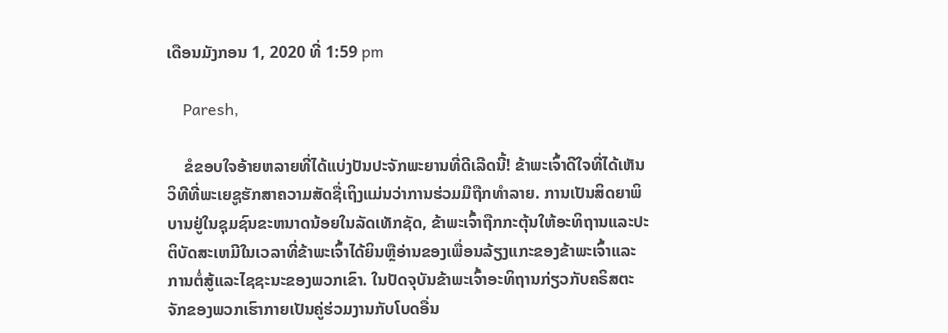ເດືອນມັງກອນ 1, 2020 ທີ່ 1:59 pm

    Paresh,

    ຂໍຂອບໃຈອ້າຍຫລາຍທີ່ໄດ້ແບ່ງປັນປະຈັກພະຍານທີ່ດີເລີດນີ້! ຂ້າພະເຈົ້າດີໃຈທີ່ໄດ້ເຫັນວິທີທີ່ພະເຍຊູຮັກສາຄວາມສັດຊື່ເຖິງແມ່ນວ່າການຮ່ວມມືຖືກທຳລາຍ. ການເປັນສິດຍາພິບານຢູ່ໃນຊຸມຊົນຂະຫນາດນ້ອຍໃນລັດເທັກຊັດ, ຂ້າພະເຈົ້າຖືກກະຕຸ້ນໃຫ້ອະທິຖານແລະປະຕິບັດສະເຫມີໃນເວລາທີ່ຂ້າພະເຈົ້າໄດ້ຍິນຫຼືອ່ານຂອງເພື່ອນລ້ຽງແກະຂອງຂ້າພະເຈົ້າແລະການຕໍ່ສູ້ແລະໄຊຊະນະຂອງພວກເຂົາ. ໃນປັດຈຸບັນຂ້າພະເຈົ້າອະທິຖານກ່ຽວກັບຄຣິສຕະຈັກຂອງພວກເຮົາກາຍເປັນຄູ່ຮ່ວມງານກັບໂບດອື່ນ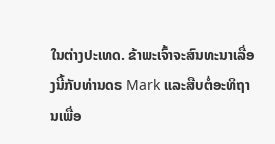ໃນຕ່າງປະເທດ. ຂ້າພະເຈົ້າຈະສົນທະນາເລື່ອງນີ້ກັບທ່ານດຣ Mark ແລະສືບຕໍ່ອະທິຖານເພື່ອ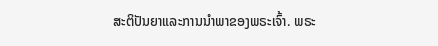ສະຕິປັນຍາແລະການນໍາພາຂອງພຣະເຈົ້າ. ພຣະ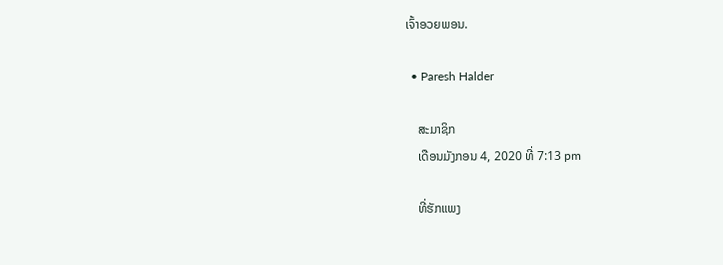ເຈົ້າອວຍພອນ.

  • Paresh Halder

    ສະມາຊິກ
    ເດືອນມັງກອນ 4, 2020 ທີ່ 7:13 pm

    ທີ່ຮັກແພງ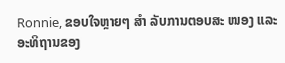Ronnie, ຂອບໃຈຫຼາຍໆ ສຳ ລັບການຕອບສະ ໜອງ ແລະອະທິຖານຂອງ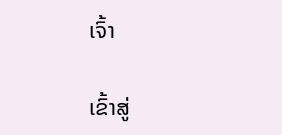ເຈົ້າ

ເຂົ້າສູ່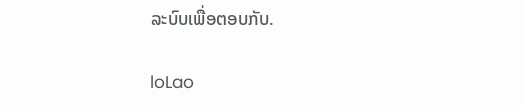ລະບົບເພື່ອຕອບກັບ.

loLao